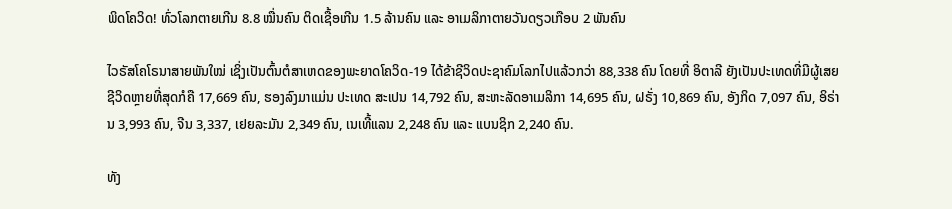ພິດໂຄວິດ! ທົ່ວໂລກຕາຍເກີນ 8.8 ໝື່ນຄົນ ຕິດເຊື້ອເກີນ 1.5 ລ້ານຄົນ ແລະ ອາເມລິກາຕາຍວັນດຽວເກືອບ 2 ພັນຄົນ

ໄວຣັສໂຄໂຣນາສາຍພັນໃໝ່ ເຊິ່ງເປັນຕົ້ນຕໍສາເຫດຂອງພະຍາດໂຄວິດ-19 ໄດ້ຂ້າຊີວິດປະຊາຄົມໂລກໄປແລ້ວກວ່າ 88,338 ຄົນ ໂດຍທີ່ ອິຕາລີ ຍັງເປັນປະເທດທີ່ມີຜູ້ເສຍຊີວິດຫຼາຍທີ່ສຸດກໍຄື 17,669 ຄົນ, ຮອງລົງມາແມ່ນ ປະເທດ ສະເປນ 14,792 ຄົນ, ສະຫະລັດອາເມລິກາ 14,695 ຄົນ, ຝຣັ່ງ 10,869 ຄົນ, ອັງກິດ 7,097 ຄົນ, ອິຣ່ານ 3,993 ຄົນ, ຈີນ 3,337, ເຢຍລະມັນ 2,349 ຄົນ, ເນເທີ້ແລນ 2,248 ຄົນ ແລະ ແບນຊິກ 2,240 ຄົນ.

ທັງ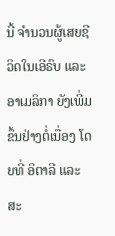ນີ້ ຈໍານວນຜູ້ເສຍຊີວິດໃນເອີຣົບ ແລະ ອາເມລິກາ ຍັງເພີ່ມຂຶ້ນຢ່າງຕໍ່ເນື່ອງ ໂດຍທີ່ ອິຕາລີ ແລະ ສະ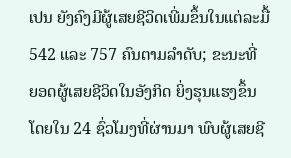ເປນ ຍັງຄົງມີຜູ້ເສຍຊີວິດເພີ່ມຂຶ້ນໃນແຕ່ລະມື້ 542 ແລະ 757 ຄົນຕາມລໍາດັບ; ຂະນະທີ່ ຍອດຜູ້ເສຍຊີວິດໃນອັງກິດ ຍິ່ງຮຸນແຮງຂຶ້ນ ໂດຍໃນ 24 ຊົ່ວໂມງທີ່ຜ່ານມາ ພົບຜູ້ເສຍຊີ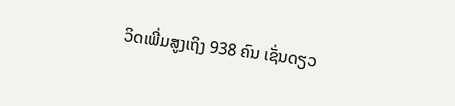ວິດເພີ່ມສູງເຖິງ 938 ຄົນ ເຊັ່ນດຽວ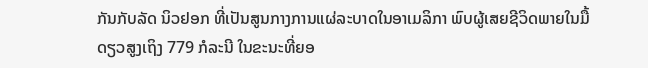ກັນກັບລັດ ນິວຢອກ ທີ່ເປັນສູນກາງການແຜ່ລະບາດໃນອາເມລິກາ ພົບຜູ້ເສຍຊີວິດພາຍໃນມື້ດຽວສູງເຖິງ 779 ກໍລະນີ ໃນຂະນະທີ່ຍອ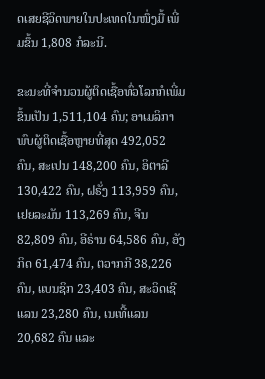ດເສຍຊີວິດພາຍໃນປະເທດໃນໜຶ່ງມື້ ເພີ່ມຂຶ້ນ 1,808 ກໍລະນີ.

ຂະນະທີ່ຈໍານວນຜູ້ຕິດເຊື້ອທົ່ວໂລກກໍເພີ່ມຂຶ້ນເປັນ 1,511,104 ຄົນ; ອາເມລິກາພົບຜູ້ຕິດເຊື້ອຫຼາຍທີ່ສຸດ 492,052 ຄົນ, ສະເປນ 148,200 ຄົນ, ອິຕາລີ 130,422 ຄົນ, ຝຣັ່ງ 113,959 ຄົນ, ເຢຍລະມັນ 113,269 ຄົນ, ຈີນ 82,809 ຄົນ, ອີຣ່ານ 64,586 ຄົນ, ອັງກິດ 61,474 ຄົນ, ຕວາກກີ 38,226 ຄົນ, ແບນຊິກ 23,403 ຄົນ, ສະວິດເຊີແລນ 23,280 ຄົນ, ເນເທີ້ແລນ 20,682 ຄົນ ແລະ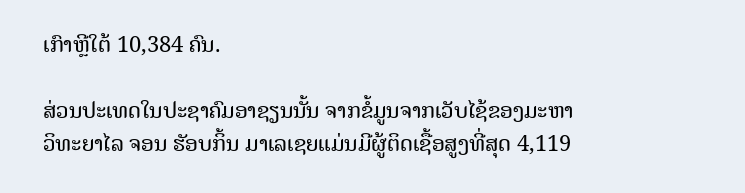ເກົາຫຼີໃຕ້ 10,384 ຄົນ.

ສ່ວນປະເທດໃນປະຊາຄົມອາຊຽນນັ້ນ ຈາກຂໍ້ມູນຈາກເວັບໄຊ້ຂອງມະຫາວິທະຍາໄລ ຈອນ ຮັອບກິ້ນ ມາເລເຊຍແມ່ນມີຜູ້ຕິດເຊື້ອສູງທີ່ສຸດ 4,119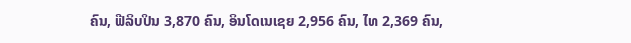ຄົນ, ຟີລິບປິນ 3,870 ຄົນ, ອິນໂດເນເຊຍ 2,956 ຄົນ, ໄທ 2,369 ຄົນ,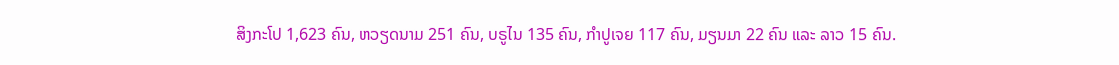ສິງກະໂປ 1,623 ຄົນ, ຫວຽດນາມ 251 ຄົນ, ບຣູໄນ 135 ຄົນ, ກຳປູເຈຍ 117 ຄົນ, ມຽນມາ 22 ຄົນ ແລະ ລາວ 15 ຄົນ.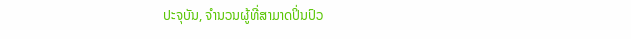ປະຈຸບັນ, ຈໍານວນຜູ້ທີ່ສາມາດປິ່ນປົວ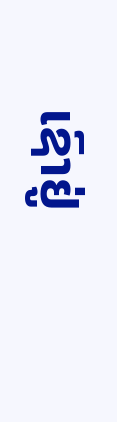ເຊົາຢູ່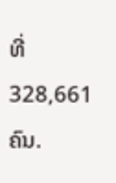ທີ່ 328,661 ຄົນ.